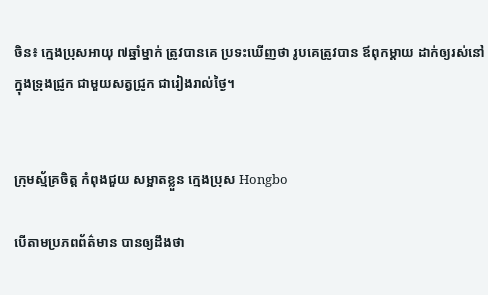ចិន៖ ក្មេងប្រុសអាយុ ៧ឆ្នាំម្នាក់ ត្រូវបានគេ ប្រទះឃើញថា រូបគេត្រូវបាន ឪពុកម្តាយ ដាក់ឲ្យរស់នៅ ក្នុងទ្រុងជ្រូក ជាមួយសត្វជ្រូក ជារៀងរាល់ថ្ងៃ។


ក្រុមស្ម័គ្រចិត្ត កំពុងជួយ សម្អាតខ្លួន ក្មេងប្រុស Hongbo

បើតាមប្រភពព័ត៌មាន បានឲ្យដឹងថា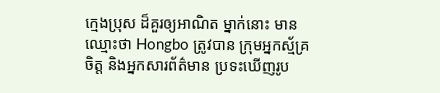ក្មេងប្រុស ដ៏គួរឲ្យអាណិត ម្នាក់នោះ មានឈ្មោះថា Hongbo ត្រូវបាន ក្រុមអ្នកស្ម័គ្រចិត្ត និងអ្នកសារព័ត៌មាន ប្រទះឃើញរូប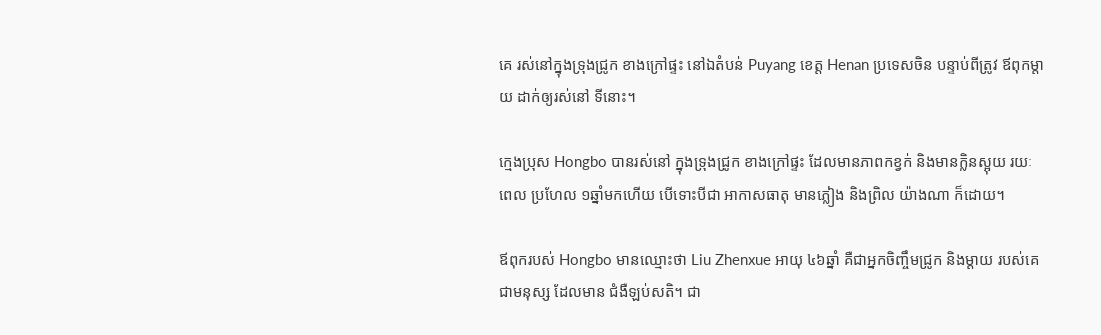គេ រស់នៅក្នុងទ្រុងជ្រូក ខាងក្រៅផ្ទះ នៅឯតំបន់ Puyang ខេត្ត Henan ប្រទេសចិន បន្ទាប់ពីត្រូវ ឪពុកម្តាយ ដាក់ឲ្យរស់នៅ ទីនោះ។

ក្មេងប្រុស Hongbo បានរស់នៅ ក្នុងទ្រុងជ្រូក ខាងក្រៅផ្ទះ ដែលមានភាពកខ្វក់ និងមានក្លិនស្អុយ រយៈពេល ប្រហែល ១ឆ្នាំមកហើយ បើទោះបីជា អាកាសធាតុ មានភ្លៀង និងព្រិល យ៉ាងណា ក៏ដោយ។

ឪពុករបស់ Hongbo មានឈ្មោះថា Liu Zhenxue អាយុ ៤៦ឆ្នាំ គឺជាអ្នកចិញ្ចឹមជ្រូក និងម្តាយ របស់គេ ជាមនុស្ស ដែលមាន ជំងឺឡប់សតិ។ ជា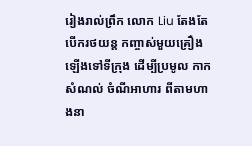រៀងរាល់ព្រឹក លោក Liu តែងតែ បើករថយន្ត កញ្ចាស់មួយគ្រឿង ឡើងទៅទីក្រុង ដើម្បីប្រមូល កាកសំណល់ ចំណីអាហារ ពីតាមហាងនា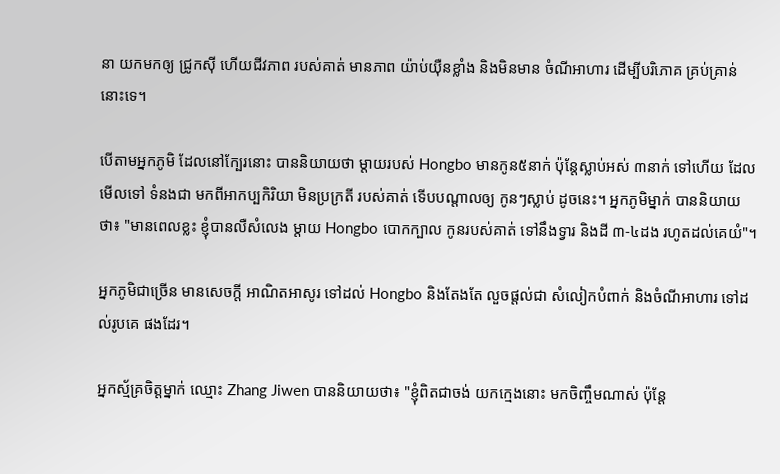នា យកមកឲ្យ ជ្រូកស៊ី ហើយជីវភាព របស់គាត់ មានភាព យ៉ាប់យុឺនខ្លាំង និងមិនមាន ចំណីអាហារ ដើម្បីបរិភោគ គ្រប់គ្រាន់ នោះទេ។

បើតាមអ្នកភូមិ ដែលនៅក្បែរនោះ បាននិយាយថា ម្តាយរបស់ Hongbo មានកូន៥នាក់ ប៉ុន្តែស្លាប់អស់ ៣នាក់ ទៅហើយ ដែលមើលទៅ ទំនងជា មកពីអាកប្បកិរិយា មិនប្រក្រតី របស់គាត់ ទើបបណ្តាលឲ្យ កូនៗស្លាប់ ដូចនេះ។ អ្នកភូមិម្នាក់ បាននិយាយថា៖ "មានពេលខ្លះ ខ្ញុំបានលឺសំលេង ម្តាយ Hongbo បោកក្បាល កូនរបស់គាត់ ទៅនឹងទ្វារ និងដី ៣-៤ដង រហូតដល់គេយំ"។

អ្នកភូមិជាច្រើន មានសេចក្តី អាណិតអាសូរ ទៅដល់ Hongbo និងតែងតែ លួចផ្តល់ជា សំលៀកបំពាក់ និងចំណីអាហារ ទៅដល់រូបគេ ផងដែរ។

អ្នកស្ម័គ្រចិត្តម្នាក់ ឈ្មោះ Zhang Jiwen បាននិយាយថា៖ "ខ្ញុំពិតជាចង់ យកក្មេងនោះ មកចិញ្ចឹមណាស់ ប៉ុន្តែ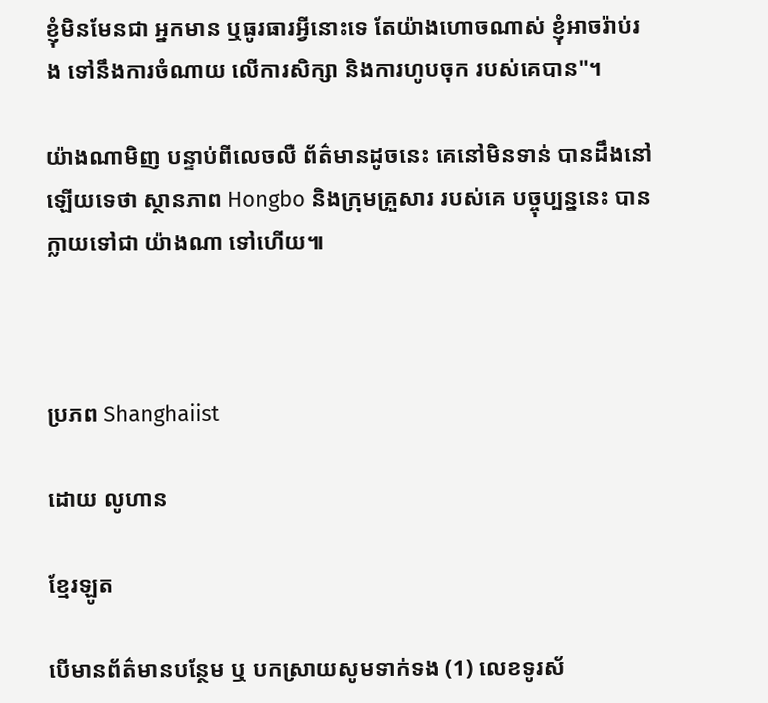ខ្ញុំមិនមែនជា អ្នកមាន ឬធូរធារអ្វីនោះទេ តែយ៉ាងហោចណាស់ ខ្ញុំអាចរ៉ាប់រង ទៅនឹងការចំណាយ លើការសិក្សា និងការហូបចុក របស់គេបាន"។

យ៉ាងណាមិញ បន្ទាប់ពីលេចលឺ ព័ត៌មានដូចនេះ គេនៅមិនទាន់ បានដឹងនៅឡើយទេថា ស្ថានភាព Hongbo និងក្រុមគ្រួសារ របស់គេ បច្ចុប្បន្ននេះ បានក្លាយទៅជា យ៉ាងណា ទៅហើយ៕



ប្រភព Shanghaiist

ដោយ លូហាន

ខ្មែរឡូត

បើមានព័ត៌មានបន្ថែម ឬ បកស្រាយសូមទាក់ទង (1) លេខទូរស័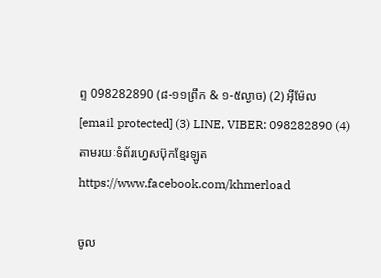ព្ទ 098282890 (៨-១១ព្រឹក & ១-៥ល្ងាច) (2) អ៊ីម៉ែល [email protected] (3) LINE, VIBER: 098282890 (4) តាមរយៈទំព័រហ្វេសប៊ុកខ្មែរឡូត https://www.facebook.com/khmerload

ចូល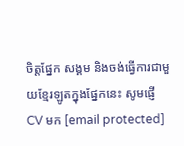ចិត្តផ្នែក សង្គម និងចង់ធ្វើការជាមួយខ្មែរឡូតក្នុងផ្នែកនេះ សូមផ្ញើ CV មក [email protected]